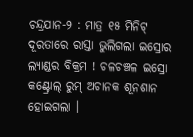ଚନ୍ଦ୍ରଯାନ-୨ : ମାତ୍ର ୧୫ ମିନିଟ୍ ଦୂରତାରେ ରାସ୍ତା ଭୁଲିଗଲା ଇସ୍ରୋର ଲ୍ୟାଣ୍ଡର ବିକ୍ରମ ! ଚଳଚଞ୍ଚଳ ଇସ୍ରୋ କଣ୍ଟ୍ରୋଲ୍ ରୁମ୍ ଅଚାନକ ଶୂନଶାନ ହୋଇଗଲା ।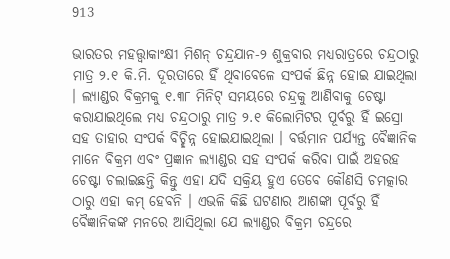913

ଭାରତର ମହତ୍ତ୍ୱାକାଂକ୍ଷୀ ମିଶନ୍ ଚନ୍ଦ୍ରଯାନ-୨ ଶୁକ୍ରବାର ମଧ୍ୟରାତ୍ରରେ ଚନ୍ଦ୍ରଠାରୁ ମାତ୍ର ୨.୧ କି.ମି. ଦୂରତାରେ ହିଁ ଥିବାବେଳେ ସଂପର୍କ ଛିନ୍ନ ହୋଇ ଯାଇଥିଲା । ଲ୍ୟାଣ୍ଡର ବିକ୍ରମକୁ ୧.୩୮ ମିନିଟ୍ ସମୟରେ ଚନ୍ଦ୍ରକୁ ଆଣିବାକୁ ଚେଷ୍ଟା କରାଯାଇଥିଲେ ମଧ୍ୟ ଚନ୍ଦ୍ରଠାରୁ ମାତ୍ର ୨.୧ କିଲୋମିଟର ପୂର୍ବରୁ ହିଁ ଇସ୍ରୋ ସହ ତାହାର ସଂପର୍କ ବିଚ୍ଛିନ୍ନ ହୋଇଯାଇଥିଲା । ବର୍ତ୍ତମାନ ପର୍ଯ୍ୟନ୍ତ ବୈଜ୍ଞାନିକ ମାନେ ବିକ୍ରମ ଏବଂ ପ୍ରଜ୍ଞାନ ଲ୍ୟାଣ୍ଡର ସହ ସଂପର୍କ କରିବା ପାଇଁ ଅହରହ ଚେଷ୍ଟା ଚଲାଇଛନ୍ତି କିନ୍ତୁ ଏହା ଯଦି ସକ୍ରିୟ ହୁଏ ତେବେ କୌଣସି ଚମତ୍କାର ଠାରୁ ଏହା କମ୍ ହେବନି । ଏଭଳି କିଛି ଘଟଣାର ଆଶଙ୍କା ପୂର୍ବରୁ ହିଁ ବୈଜ୍ଞାନିକଙ୍କ ମନରେ ଆସିଥିଲା ଯେ ଲ୍ୟାଣ୍ଡର ବିକ୍ରମ ଚନ୍ଦ୍ରରେ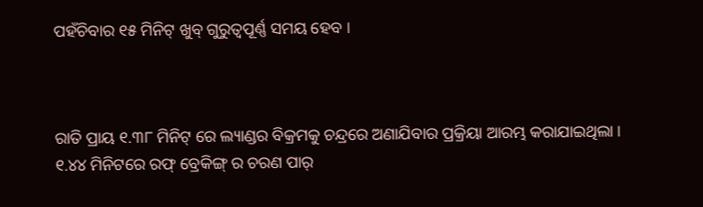ପହଁଚିବାର ୧୫ ମିନିଟ୍ ଖୁବ୍ ଗୁରୁତ୍ୱପୂର୍ଣ୍ଣ ସମୟ ହେବ ।



ରାତି ପ୍ରାୟ ୧.୩୮ ମିନିଟ୍ ରେ ଲ୍ୟାଣ୍ଡର ବିକ୍ରମକୁ ଚନ୍ଦ୍ରରେ ଅଣାଯିବାର ପ୍ରକ୍ରିୟା ଆରମ୍ଭ କରାଯାଇଥିଲା । ୧.୪୪ ମିନିଟରେ ରଫ୍ ବ୍ରେକିଙ୍ଗ୍ ର ଚରଣ ପାର୍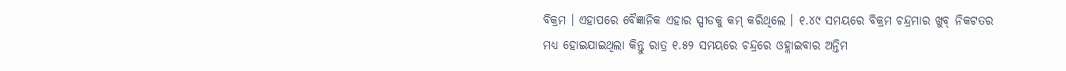ବିକ୍ରମ । ଏହାପରେ ବୈଜ୍ଞାନିକ ଏହାର ସ୍ପୀଡକୁ କମ୍ କରିଥିଲେ । ୧.୪୯ ସମୟରେ ବିକ୍ରମ ଚନ୍ଦ୍ରମାର ଖୁବ୍ ନିକଟତର ମଧ୍ୟ ହୋଇଯାଇଥିଲା କିନ୍ତୁ ରାତ୍ର ୧.୫୨ ସମୟରେ ଚନ୍ଦ୍ରରେ ଓହ୍ଲାଇବାର ଅନ୍ତିମ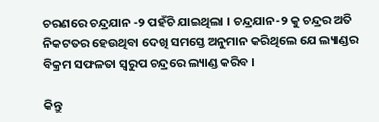ଚରଣରେ ଚନ୍ଦ୍ରଯାନ -୨ ପହଁଚି ଯାଇଥିଲା । ଚନ୍ଦ୍ରଯାନ-୨ କୁ ଚନ୍ଦ୍ରର ଅତି ନିକଟତର ହେଉଥିବା ଦେଖି ସମସ୍ତେ ଅନୁମାନ କରିଥିଲେ ଯେ ଲ୍ୟାଣ୍ଡର ବିକ୍ରମ ସଫଳତା ସ୍ୱରୁପ ଚନ୍ଦ୍ରରେ ଲ୍ୟାଣ୍ଡ କରିବ ।

କିନ୍ତୁ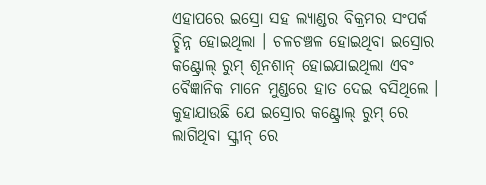ଏହାପରେ ଇସ୍ରୋ ସହ ଲ୍ୟାଣ୍ଡର ବିକ୍ରମର ସଂପର୍କ ଚ୍ଛିନ୍ନ ହୋଇଥିଲା । ଚଳଚଞ୍ଚଳ ହୋଇଥିବା ଇସ୍ରୋର କଣ୍ଟ୍ରୋଲ୍ ରୁମ୍ ଶୂନଶାନ୍ ହୋଇଯାଇଥିଲା ଏବଂ ବୈଜ୍ଞାନିକ ମାନେ ମୁଣ୍ଡରେ ହାତ ଦେଇ ବସିଥିଲେ । କୁହାଯାଉଛି ଯେ ଇସ୍ରୋର କଣ୍ଟ୍ରୋଲ୍ ରୁମ୍ ରେ ଲାଗିଥିବା ସ୍କ୍ରୀନ୍ ରେ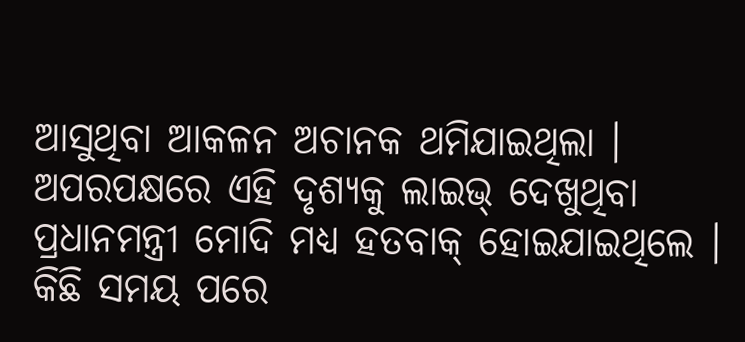ଆସୁଥିବା ଆକଳନ ଅଚାନକ ଥମିଯାଇଥିଲା । ଅପରପକ୍ଷରେ ଏହି ଦୃଶ୍ୟକୁ ଲାଇଭ୍ ଦେଖୁଥିବା ପ୍ରଧାନମନ୍ତ୍ରୀ ମୋଦି ମଧ୍ୟ ହତବାକ୍ ହୋଇଯାଇଥିଲେ । କିଛି ସମୟ ପରେ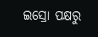ଇସ୍ରୋ ପକ୍ଷରୁ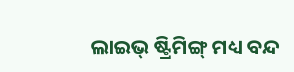ଲାଇଭ୍ ଷ୍ଟ୍ରିମିଙ୍ଗ୍ ମଧ୍ୟ ବନ୍ଦ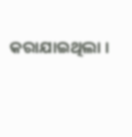କରାଯାଇଥିଲା ।